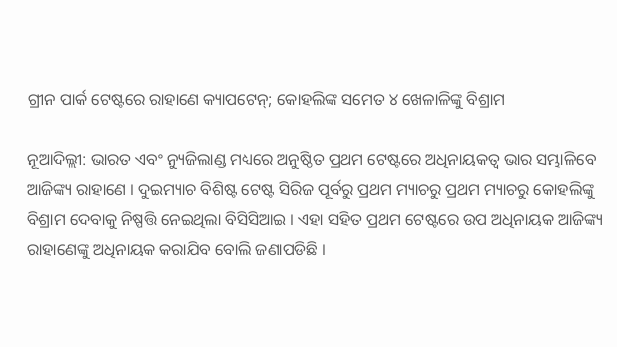ଗ୍ରୀନ ପାର୍କ ଟେଷ୍ଟରେ ରାହାଣେ କ୍ୟାପଟେନ୍; କୋହଲିଙ୍କ ସମେତ ୪ ଖେଳାଳିଙ୍କୁ ବିଶ୍ରାମ

ନୂଆଦିଲ୍ଲୀ: ଭାରତ ଏବଂ ନ୍ୟୁଜିଲାଣ୍ଡ ମଧ୍ୟରେ ଅନୁଷ୍ଠିତ ପ୍ରଥମ ଟେଷ୍ଟରେ ଅଧିନାୟକତ୍ୱ ଭାର ସମ୍ଭାଳିବେ ଆଜିଙ୍କ୍ୟ ରାହାଣେ । ଦୁଇମ୍ୟାଚ ବିଶିଷ୍ଟ ଟେଷ୍ଟ ସିରିଜ ପୂର୍ବରୁ ପ୍ରଥମ ମ୍ୟାଚରୁ ପ୍ରଥମ ମ୍ୟାଚରୁ କୋହଲିଙ୍କୁ ବିଶ୍ରାମ ଦେବାକୁ ନିଷ୍ପତ୍ତି ନେଇଥିଲା ବିସିସିଆଇ । ଏହା ସହିତ ପ୍ରଥମ ଟେଷ୍ଟରେ ଉପ ଅଧିନାୟକ ଆଜିଙ୍କ୍ୟ ରାହାଣେଙ୍କୁ ଅଧିନାୟକ କରାଯିବ ବୋଲି ଜଣାପଡିଛି ।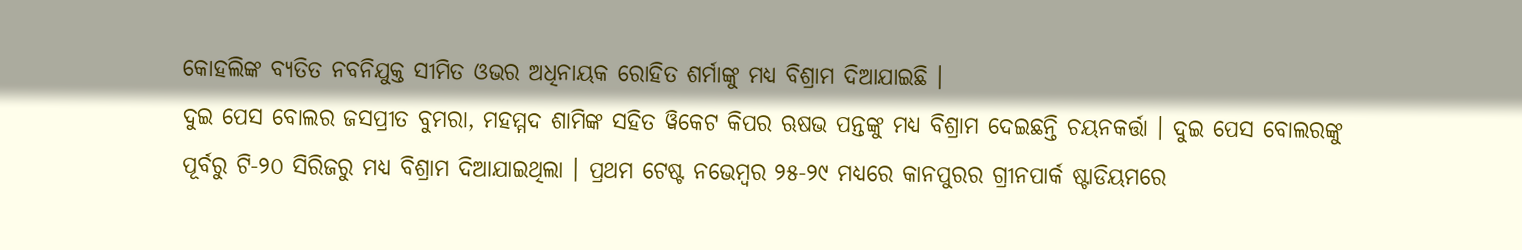କୋହଲିଙ୍କ ବ୍ୟତିତ ନବନିଯୁକ୍ତ ସୀମିତ ଓଭର ଅଧିନାୟକ ରୋହିତ ଶର୍ମାଙ୍କୁ ମଧ୍ୟ ବିଶ୍ରାମ ଦିଆଯାଇଛି ।
ଦୁଇ ପେସ ବୋଲର ଜସପ୍ରୀତ ବୁମରା, ମହମ୍ମଦ ଶାମିଙ୍କ ସହିତ ୱିକେଟ କିପର ଋଷଭ ପନ୍ତଙ୍କୁ ମଧ୍ୟ ବିଶ୍ରାମ ଦେଇଛନ୍ତି ଚୟନକର୍ତ୍ତା । ଦୁଇ ପେସ ବୋଲରଙ୍କୁ ପୂର୍ବରୁ ଟି-୨୦ ସିରିଜରୁ ମଧ୍ୟ ବିଶ୍ରାମ ଦିଆଯାଇଥିଲା । ପ୍ରଥମ ଟେଷ୍ଟ ନଭେମ୍ବର ୨୫-୨୯ ମଧ୍ୟରେ କାନପୁରର ଗ୍ରୀନପାର୍କ ଷ୍ଟାଡିୟମରେ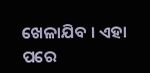ଖେଳାଯିବ । ଏହା ପରେ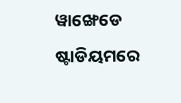ୱାଙ୍ଖେଡେ ଷ୍ଟାଡିୟମରେ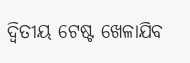ଦ୍ୱିତୀୟ ଟେଷ୍ଟ ଖେଳାଯିବ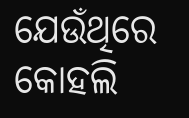ଯେଉଁଥିରେ କୋହଲି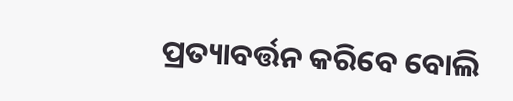ପ୍ରତ୍ୟାବର୍ତ୍ତନ କରିବେ ବୋଲି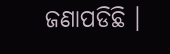ଜଣାପଡିଛି ।